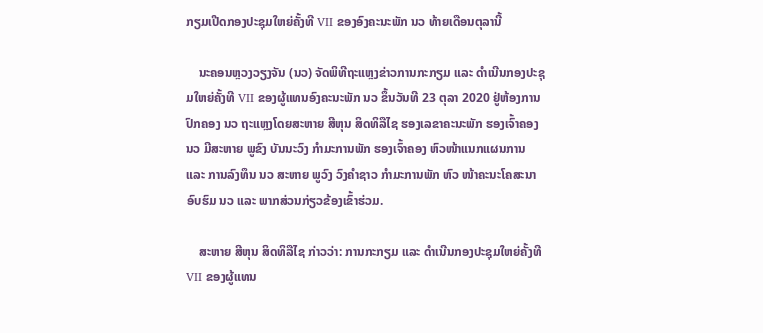ກຽມເປີດກອງປະຊຸມໃຫຍ່ຄັ້ງທີ VII ຂອງອົງຄະນະພັກ ນວ ທ້າຍເດືອນຕຸລານີ້

    ນະຄອນຫຼວງວຽງຈັນ (ນວ) ຈັດພິທີຖະແຫຼງຂ່າວການກະກຽມ ແລະ ດຳເນີນກອງປະຊຸມໃຫຍ່ຄັ້ງທີ VII ຂອງຜູ້ແທນອົງຄະນະພັກ ນວ ຂຶ້ນວັນທີ 23 ຕຸລາ 2020 ຢູ່ຫ້ອງການປົກຄອງ ນວ ຖະແຫຼງໂດຍສະຫາຍ ສີຫຸນ ສິດທິລືໄຊ ຮອງເລຂາຄະນະພັກ ຮອງເຈົ້າຄອງ ນວ ມີສະຫາຍ ພູຂົງ ບັນນະວົງ ກຳມະການພັກ ຮອງເຈົ້າຄອງ ຫົວໜ້າແນກແຜນການ ແລະ ການລົງທຶນ ນວ ສະຫາຍ ພູວົງ ວົງຄຳຊາວ ກຳມະການພັກ ຫົວ ໜ້າຄະນະໂຄສະນາອົບຮົມ ນວ ແລະ ພາກສ່ວນກ່ຽວຂ້ອງເຂົ້າຮ່ວມ.

    ສະຫາຍ ສີຫຸນ ສິດທິລືໄຊ ກ່າວວ່າ: ການກະກຽມ ແລະ ດຳເນີນກອງປະຊຸມໃຫຍ່ຄັ້ງທີ VII ຂອງຜູ້ແທນ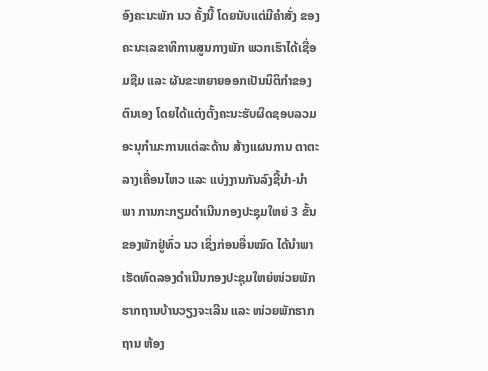ອົງຄະນະພັກ ນວ ຄັ້ງນີ້ ໂດຍນັບແຕ່ມີຄຳສັ່ງ ຂອງຄະນະເລຂາທິການສູນກາງພັກ ພວກເຮົາໄດ້ເຊື່ອມຊືມ ແລະ ຜັນຂະຫຍາຍອອກເປັນນິຕິກໍາຂອງຕົນເອງ ໂດຍໄດ້ແຕ່ງຕັ້ງຄະນະຮັບຜິດຊອບລວມ ອະນຸກຳມະການແຕ່ລະດ້ານ ສ້າງແຜນການ ຕາຕະລາງເຄື່ອນໄຫວ ແລະ ແບ່ງງານກັນລົງຊີ້ນຳ-ນຳພາ ການກະກຽມດຳເນີນກອງປະຊຸມໃຫຍ່ 3 ຂັ້ນ ຂອງພັກຢູ່ທົ່ວ ນວ ເຊິ່ງກ່ອນອື່ນໝົດ ໄດ້ນໍາພາເຮັດທົດລອງດຳເນີນກອງປະຊຸມໃຫຍ່ໜ່ວຍພັກຮາກຖານບ້ານວຽງຈະເລີນ ແລະ ໜ່ວຍພັກຮາກຖານ ຫ້ອງ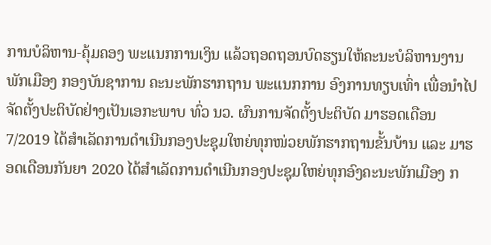ການບໍລິຫານ-ຄຸ້ມຄອງ ພະແນກການເງິນ ແລ້ວຖອດຖອນບົດຮຽນໃຫ້ຄະນະບໍລິຫານງານພັກເມືອງ ກອງບັນຊາການ ຄະນະພັກຮາກຖານ ພະແນກການ ອົງການທຽບເທົ່າ ເພື່ອນຳໄປຈັດຕັ້ງປະຕິບັດຢ່າງເປັນເອກະພາບ ທົ່ວ ນວ. ຜົນການຈັດຕັ້ງປະຕິບັດ ມາຮອດເດືອນ 7/2019 ໄດ້ສຳເລັດການດຳເນີນກອງປະຊຸມໃຫຍ່ທຸກໜ່ວຍພັກຮາກຖານຂັ້ນບ້ານ ແລະ ມາຮອດເດືອນກັນຍາ 2020 ໄດ້ສຳເລັດການດຳເນີນກອງປະຊຸມໃຫຍ່ທຸກອົງຄະນະພັກເມືອງ ກ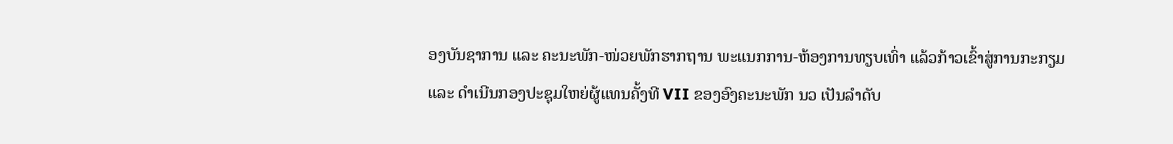ອງບັນຊາການ ແລະ ຄະນະພັກ-ໜ່ວຍພັກຮາກຖານ ພະແນກການ-ຫ້ອງການທຽບເທົ່າ ແລ້ວກ້າວເຂົ້າສູ່ການກະກຽມ ແລະ ດຳເນີນກອງປະຊຸມໃຫຍ່ຜູ້ແທນຄັ້ງທີ VII ຂອງອົງຄະນະພັກ ນວ ເປັນລຳດັບ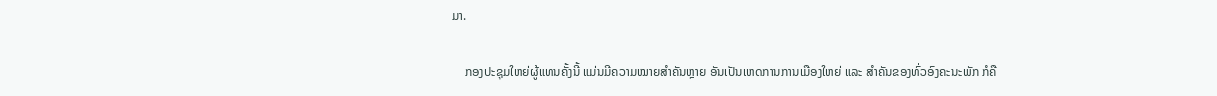ມາ.

    ກອງປະຊຸມໃຫຍ່ຜູ້ແທນຄັ້ງນີ້ ແມ່ນມີຄວາມໝາຍສຳຄັນຫຼາຍ ອັນເປັນເຫດການການເມືອງໃຫຍ່ ແລະ ສຳຄັນຂອງທົ່ວອົງຄະນະພັກ ກໍຄື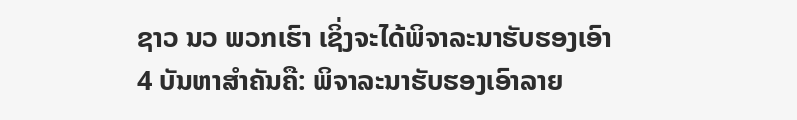ຊາວ ນວ ພວກເຮົາ ເຊິ່ງຈະໄດ້ພິຈາລະນາຮັບຮອງເອົາ 4 ບັນຫາສຳຄັນຄື: ພິຈາລະນາຮັບຮອງເອົາລາຍ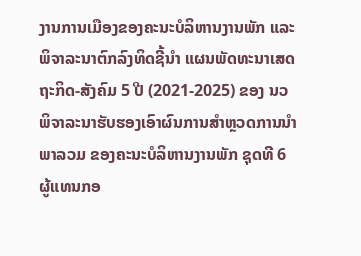ງານການເມືອງຂອງຄະນະບໍລິຫານງານພັກ ແລະ ພິຈາລະນາຕົກລົງທິດຊີ້ນຳ ແຜນພັດທະນາເສດຖະກິດ-ສັງຄົມ 5 ປີ (2021-2025) ຂອງ ນວ ພິຈາລະນາຮັບຮອງເອົາຜົນການສຳຫຼວດການນຳພາລວມ ຂອງຄະນະບໍລິຫານງານພັກ ຊຸດທີ 6 ຜູ້ແທນກອ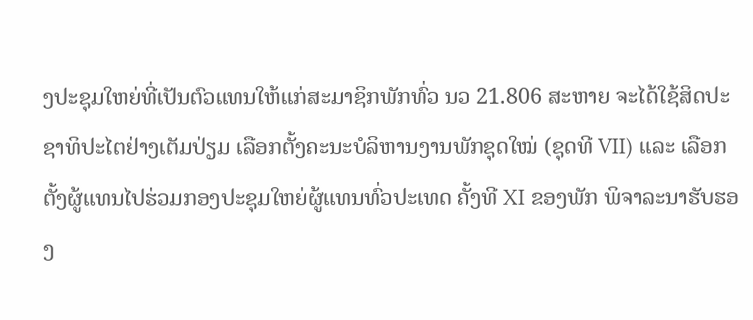ງປະຊຸມໃຫຍ່ທີ່ເປັນຕົວແທນໃຫ້ແກ່ສະມາຊິກພັກທົ່ວ ນວ 21.806 ສະຫາຍ ຈະໄດ້ໃຊ້ສິດປະຊາທິປະໄຕຢ່າງເຕັມປ່ຽມ ເລືອກຕັ້ງຄະນະບໍລິຫານງານພັກຊຸດໃໝ່ (ຊຸດທີ VII) ແລະ ເລືອກຕັ້ງຜູ້ແທນໄປຮ່ວມກອງປະຊຸມໃຫຍ່ຜູ້ແທນທົ່ວປະເທດ ຄັ້ງທີ XI ຂອງພັກ ພິຈາລະນາຮັບຮອງ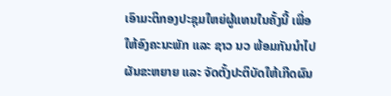ເອົາມະຕິກອງປະຊຸມໃຫຍ່ຜູ້ແທນໃນຄັ້ງນີ້ ເພື່ອໃຫ້ອົງຄະນະພັກ ແລະ ຊາວ ນວ ພ້ອມກັນນຳໄປຜັນຂະຫຍາຍ ແລະ ຈັດຕັ້ງປະຕິບັດໃຫ້ເກີດຜົນ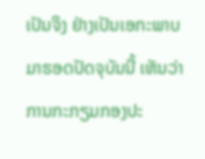ເປັນຈິງ ຢ່າງເປັນເອກະພາບ ມາຮອດປັດຈຸບັນນີ້ ເຫັນວ່າການກະກຽມກອງປະ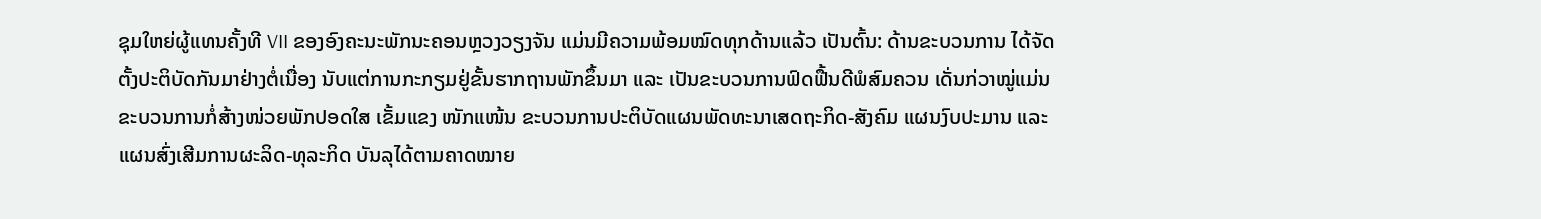ຊຸມໃຫຍ່ຜູ້ແທນຄັ້ງທີ VII ຂອງອົງຄະນະພັກນະຄອນຫຼວງວຽງຈັນ ແມ່ນມີຄວາມພ້ອມໝົດທຸກດ້ານແລ້ວ ເປັນຕົ້ນ: ດ້ານຂະບວນການ ໄດ້ຈັດຕັ້ງປະຕິບັດກັນມາຢ່າງຕໍ່ເນື່ອງ ນັບແຕ່ການກະກຽມຢູ່ຂັ້ນຮາກຖານພັກຂຶ້ນມາ ແລະ ເປັນຂະບວນການຟົດຟື້ນດີພໍສົມຄວນ ເດັ່ນກ່ວາໝູ່ແມ່ນຂະບວນການກໍ່ສ້າງໜ່ວຍພັກປອດໃສ ເຂັ້ມແຂງ ໜັກແໜ້ນ ຂະບວນການປະຕິບັດແຜນພັດທະນາເສດຖະກິດ-ສັງຄົມ ແຜນງົບປະມານ ແລະ ແຜນສົ່ງເສີມການຜະລິດ-ທຸລະກິດ ບັນລຸໄດ້ຕາມຄາດໝາຍ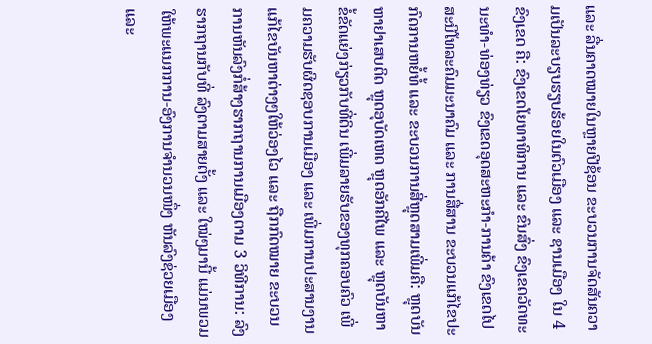ແລະ ລື່ນຄາດໝາຍໃນຫຼາຍປີຊ້ອນ ຂະບວນການຈັດສັນຄວາມເປັນລະບຽບຮຽບຮ້ອຍໃນຕົວເມືອງ ແລະ ຊານເມືອງ ໃນ 4 ຂົງເຂດ ຄື: ຂົງເຂດໂຍທາທິການ ແລະ ຂົນສົ່ງ ຂົງເຂດວັດທະນະທຳ-ທ່ອງທ່ຽວ ຂົງເຂດອຸດສະຫະກຳ-ການຄ້າ ຂົງເຂດໄປສະນີໂທລະຄົມມະນາຄົມ ແລະ ການສື່ສານ ຂະບວນແກ້ໄຂປະກົດການຫຍໍ້ທໍ້ ແລະ ຂະບວນການສີ່ຫຼຸດສາມເພີ່ມຄື: ຫຼຸດບັນຫາຢາເສບຕິດ ຫຼຸດອຸບັດເຫດ ຫຼຸດອັກຄີໄພ ແລະ ຫຼຸດບັນຫາຂໍ້ຂັດແຍ່ງກ່ຽວກັບທີ່ດິນ ເພີ່ມລາຍຮັບຂອງທຸກຄອບຄົວ ເພີ່ມຄວາມຮັບຜິດຊອບການເມືອງ ແລະ ເພີ່ມການປະສານງານ ແກ້ໄຂບັນຫາຕ່າງໆໃຫ້ວ່ອງໄວ ແລະ ຖືກກົດໝາຍ ຂະບວນການຫັນລົງກໍ່ສ້າງຮາກຖານການເມືອງຕາມ 3 ວິທີການ: ລົງຮາກຖານກັບທີ່ ລົງຕາມສາຍຕັ້ງ ແລະ ໃໝ່ໆມານີ້ ແມ່ນພວມໃຫ້ພະແນກການ-ອົງການຈຳນວນໜຶ່ງ ຫັນລົງຊ່ວຍເມືອງ ແລະ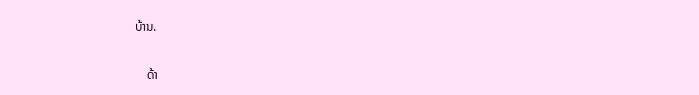ບ້ານ.

    ດ້າ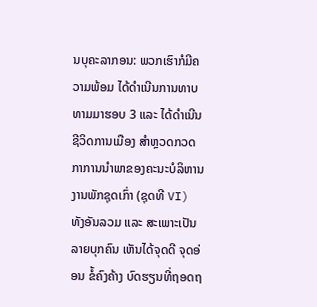ນບຸຄະລາກອນ: ພວກເຮົາກໍມີຄວາມພ້ອມ ໄດ້ດຳເນີນການທາບທາມມາຮອບ 3 ແລະ ໄດ້ດຳເນີນຊີວິດການເມືອງ ສໍາຫຼວດກວດກາການນຳພາຂອງຄະນະບໍລິຫານງານພັກຊຸດເກົ່າ (ຊຸດທີ VI) ທັງອັນລວມ ແລະ ສະເພາະເປັນລາຍບຸກຄົນ ເຫັນໄດ້ຈຸດດີ ຈຸດອ່ອນ ຂໍ້ຄົງຄ້າງ ບົດຮຽນທີ່ຖອດຖ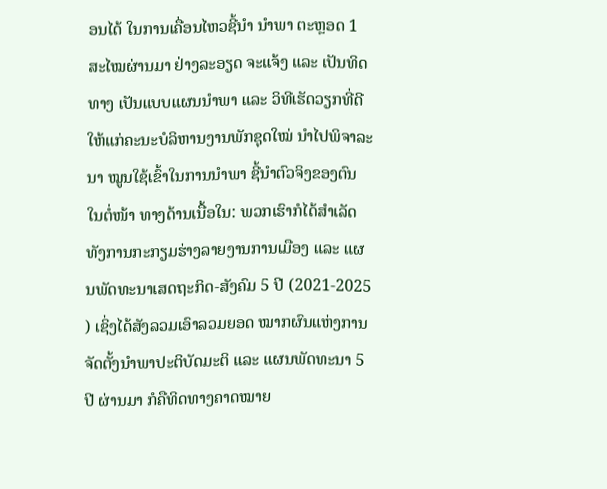ອນໄດ້ ໃນການເຄື່ອນໄຫວຊີ້ນຳ ນຳພາ ຕະຫຼອດ 1 ສະໄໝຜ່ານມາ ຢ່າງລະອຽດ ຈະແຈ້ງ ແລະ ເປັນທິດທາງ ເປັນແບບແຜນນຳພາ ແລະ ວິທີເຮັດວຽກທີ່ດີໃຫ້ແກ່ຄະນະບໍລິຫານງານພັກຊຸດໃໝ່ ນຳໄປພິຈາລະນາ ໝູນໃຊ້ເຂົ້າໃນການນຳພາ ຊີ້ນໍາຕົວຈິງຂອງຕົນໃນຕໍ່ໜ້າ ທາງດ້ານເນື້ອໃນ: ພວກເຮົາກໍໄດ້ສຳເລັດທັງການກະກຽມຮ່າງລາຍງານການເມືອງ ແລະ ແຜນພັດທະນາເສດຖະກິດ-ສັງຄົມ 5 ປີ (2021-2025 ) ເຊິ່ງໄດ້ສັງລວມເອົາລວມຍອດ ໝາກຜົນແຫ່ງການຈັດຕັ້ງນຳພາປະຕິບັດມະຕິ ແລະ ແຜນພັດທະນາ 5 ປີ ຜ່ານມາ ກໍຄືທິດທາງຄາດໝາຍ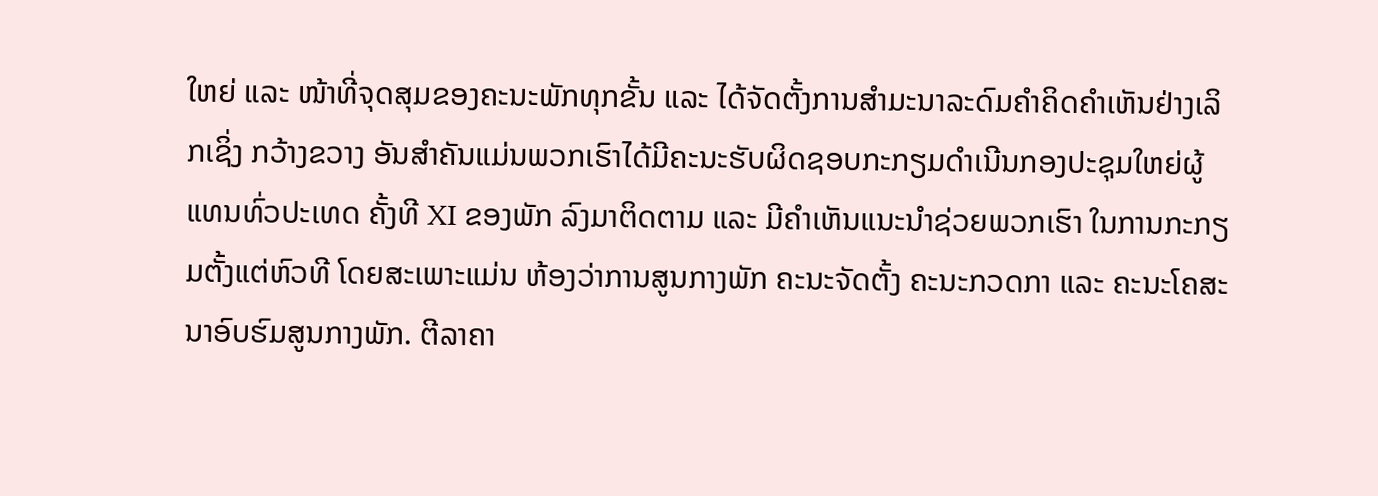ໃຫຍ່ ແລະ ໜ້າທີ່ຈຸດສຸມຂອງຄະນະພັກທຸກຂັ້ນ ແລະ ໄດ້ຈັດຕັ້ງການສໍາມະນາລະດົມຄຳຄິດຄຳເຫັນຢ່າງເລິກເຊິ່ງ ກວ້າງຂວາງ ອັນສຳຄັນແມ່ນພວກເຮົາໄດ້ມີຄະນະຮັບຜິດຊອບກະກຽມດຳເນີນກອງປະຊຸມໃຫຍ່ຜູ້ແທນທົ່ວປະເທດ ຄັ້ງທີ XI ຂອງພັກ ລົງມາຕິດຕາມ ແລະ ມີຄຳເຫັນແນະນຳຊ່ວຍພວກເຮົາ ໃນການກະກຽມຕັ້ງແຕ່ຫົວທີ ໂດຍສະເພາະແມ່ນ ຫ້ອງວ່າການສູນກາງພັກ ຄະນະຈັດຕັ້ງ ຄະນະກວດກາ ແລະ ຄະນະໂຄສະນາອົບຮົມສູນກາງພັກ. ຕີລາຄາ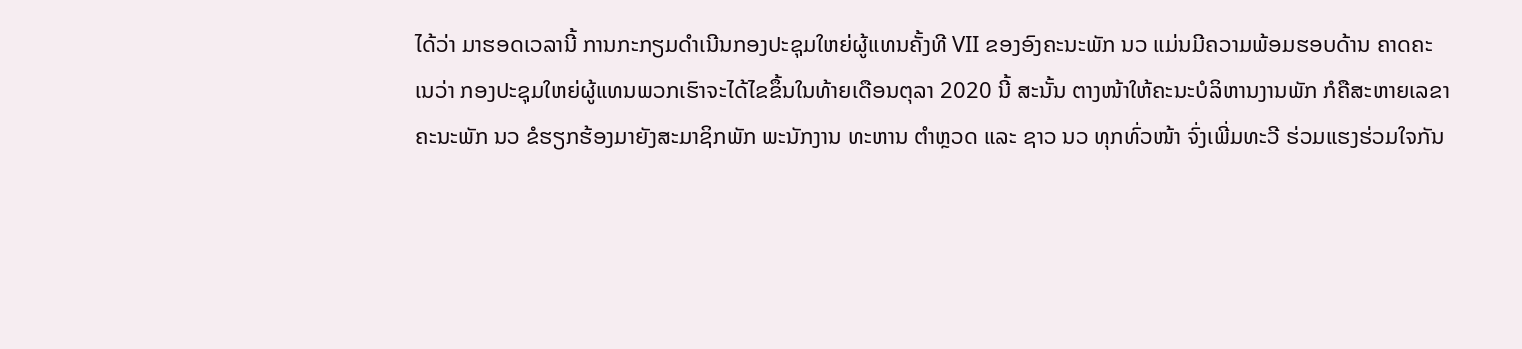ໄດ້ວ່າ ມາຮອດເວລານີ້ ການກະກຽມດຳເນີນກອງປະຊຸມໃຫຍ່ຜູ້ແທນຄັ້ງທີ VII ຂອງອົງຄະນະພັກ ນວ ແມ່ນມີຄວາມພ້ອມຮອບດ້ານ ຄາດຄະເນວ່າ ກອງປະຊຸມໃຫຍ່ຜູ້ແທນພວກເຮົາຈະໄດ້ໄຂຂຶ້ນໃນທ້າຍເດືອນຕຸລາ 2020 ນີ້ ສະນັ້ນ ຕາງໜ້າໃຫ້ຄະນະບໍລິຫານງານພັກ ກໍຄືສະຫາຍເລຂາຄະນະພັກ ນວ ຂໍຮຽກຮ້ອງມາຍັງສະມາຊິກພັກ ພະນັກງານ ທະຫານ ຕຳຫຼວດ ແລະ ຊາວ ນວ ທຸກທົ່ວໜ້າ ຈົ່ງເພີ່ມທະວີ ຮ່ວມແຮງຮ່ວມໃຈກັນ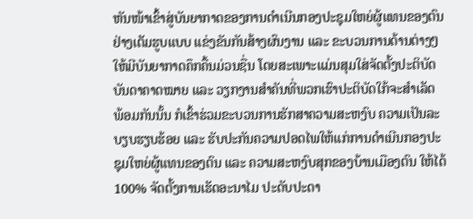ຫັນໜ້າເຂົ້າສູ່ບັນຍາກາດຂອງການດຳເນີນກອງປະຊຸມໃຫຍ່ຜູ້ແທນຂອງຕົນຢ່າງເຕັມຮູບແບບ ແຂ່ງຂັນກັນສ້າງຜົນງານ ແລະ ຂະບວນການດ້ານຕ່າງໆໃຫ້ມີບັນຍາກາດຄຶກຄື້ນມ່ວນຊື່ນ ໂດຍສະເພາະແມ່ນສຸມໃສ່ຈັດຕັ້ງປະຕິບັດບັນດາຄາດໝາຍ ແລະ ວຽກງານສຳຄັນທີ່ພວກເຮົາປະຕິບັດໃກ້ຈະສຳເລັດ ພ້ອມກັນນັ້ນ ກໍເຂົ້າຮ່ວມຂະບວນການຮັກສາຄວາມສະຫງົບ ຄວາມເປັນລະບຽບຮຽບຮ້ອຍ ແລະ ຮັບປະກັນຄວາມປອດໄພໃຫ້ແກ່ການດຳເນີນກອງປະຊຸມໃຫຍ່ຜູ້ແທນຂອງຕົນ ແລະ ຄວາມສະຫງົບສຸກຂອງບ້ານເມືອງຕົນ ໃຫ້ໄດ້ 100% ຈັດຕັ້ງການເຮັດອະນາໄມ ປະດັບປະດາ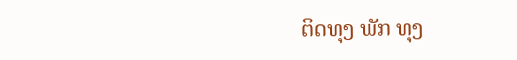ຕິດທຸງ ພັກ ທຸງ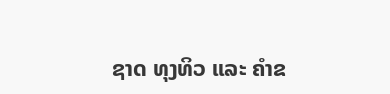ຊາດ ທຸງທິວ ແລະ ຄໍາຂ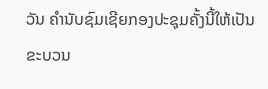ວັນ ຄໍານັບຊົມເຊີຍກອງປະຊຸມຄັ້ງນີ້ໃຫ້ເປັນຂະບວນ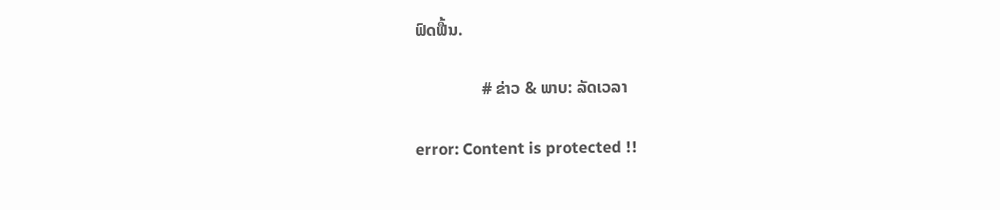ຟົດຟື້ນ.

                # ຂ່າວ & ພາບ: ລັດເວລາ

error: Content is protected !!